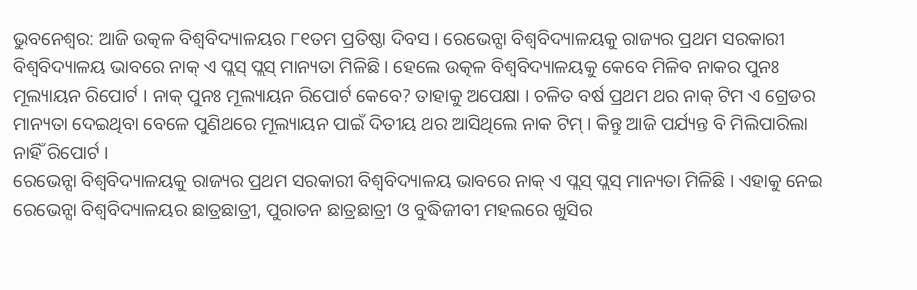ଭୁବନେଶ୍ବର: ଆଜି ଉତ୍କଳ ବିଶ୍ବବିଦ୍ୟାଳୟର ୮୧ତମ ପ୍ରତିଷ୍ଠା ଦିବସ । ରେଭେନ୍ସା ବିଶ୍ବବିଦ୍ୟାଳୟକୁ ରାଜ୍ୟର ପ୍ରଥମ ସରକାରୀ ବିଶ୍ବବିଦ୍ୟାଳୟ ଭାବରେ ନାକ୍ ଏ ପ୍ଲସ୍ ପ୍ଲସ୍ ମାନ୍ୟତା ମିଳିଛି । ହେଲେ ଉତ୍କଳ ବିଶ୍ଵବିଦ୍ୟାଳୟକୁ କେବେ ମିଳିବ ନାକର ପୁନଃ ମୂଲ୍ୟାୟନ ରିପୋର୍ଟ । ନାକ୍ ପୁନଃ ମୂଲ୍ୟାୟନ ରିପୋର୍ଟ କେବେ? ତାହାକୁ ଅପେକ୍ଷା । ଚଳିତ ବର୍ଷ ପ୍ରଥମ ଥର ନାକ୍ ଟିମ ଏ ଗ୍ରେଡର ମାନ୍ୟତା ଦେଇଥିବା ବେଳେ ପୁଣିଥରେ ମୂଲ୍ୟାୟନ ପାଇଁ ଦିତୀୟ ଥର ଆସିଥିଲେ ନାକ ଟିମ୍ । କିନ୍ତୁ ଆଜି ପର୍ଯ୍ୟନ୍ତ ବି ମିଲିପାରିଲା ନାହିଁ ରିପୋର୍ଟ ।
ରେଭେନ୍ସା ବିଶ୍ବବିଦ୍ୟାଳୟକୁ ରାଜ୍ୟର ପ୍ରଥମ ସରକାରୀ ବିଶ୍ବବିଦ୍ୟାଳୟ ଭାବରେ ନାକ୍ ଏ ପ୍ଲସ୍ ପ୍ଲସ୍ ମାନ୍ୟତା ମିଳିଛି । ଏହାକୁ ନେଇ ରେଭେନ୍ସା ବିଶ୍ୱବିଦ୍ୟାଳୟର ଛାତ୍ରଛାତ୍ରୀ, ପୁରାତନ ଛାତ୍ରଛାତ୍ରୀ ଓ ବୁଦ୍ଧିଜୀବୀ ମହଲରେ ଖୁସିର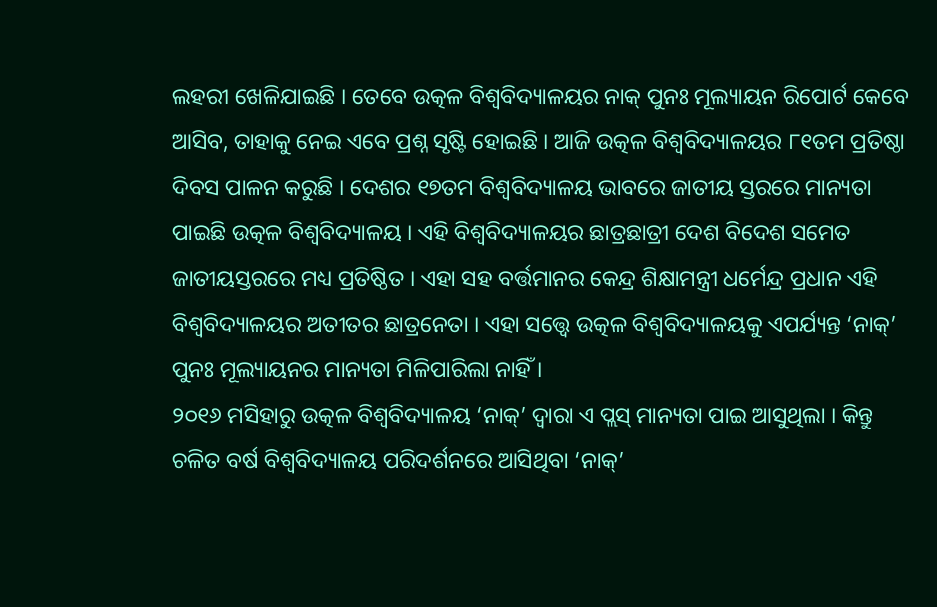ଲହରୀ ଖେଳିଯାଇଛି । ତେବେ ଉତ୍କଳ ବିଶ୍ବବିଦ୍ୟାଳୟର ନାକ୍ ପୁନଃ ମୂଲ୍ୟାୟନ ରିପୋର୍ଟ କେବେ ଆସିବ, ତାହାକୁ ନେଇ ଏବେ ପ୍ରଶ୍ନ ସୃଷ୍ଟି ହୋଇଛି । ଆଜି ଉତ୍କଳ ବିଶ୍ବବିଦ୍ୟାଳୟର ୮୧ତମ ପ୍ରତିଷ୍ଠା ଦିବସ ପାଳନ କରୁଛି । ଦେଶର ୧୭ତମ ବିଶ୍ବବିଦ୍ୟାଳୟ ଭାବରେ ଜାତୀୟ ସ୍ତରରେ ମାନ୍ୟତା ପାଇଛି ଉତ୍କଳ ବିଶ୍ବବିଦ୍ୟାଳୟ । ଏହି ବିଶ୍ବବିଦ୍ୟାଳୟର ଛାତ୍ରଛାତ୍ରୀ ଦେଶ ବିଦେଶ ସମେତ ଜାତୀୟସ୍ତରରେ ମଧ୍ୟ ପ୍ରତିଷ୍ଠିତ । ଏହା ସହ ବର୍ତ୍ତମାନର କେନ୍ଦ୍ର ଶିକ୍ଷାମନ୍ତ୍ରୀ ଧର୍ମେନ୍ଦ୍ର ପ୍ରଧାନ ଏହି ବିଶ୍ବବିଦ୍ୟାଳୟର ଅତୀତର ଛାତ୍ରନେତା । ଏହା ସତ୍ତ୍ୱେ ଉତ୍କଳ ବିଶ୍ବବିଦ୍ୟାଳୟକୁ ଏପର୍ଯ୍ୟନ୍ତ ‘ନାକ୍’ ପୁନଃ ମୂଲ୍ୟାୟନର ମାନ୍ୟତା ମିଳିପାରିଲା ନାହିଁ ।
୨୦୧୬ ମସିହାରୁ ଉତ୍କଳ ବିଶ୍ବବିଦ୍ୟାଳୟ ‘ନାକ୍’ ଦ୍ୱାରା ଏ ପ୍ଲସ୍ ମାନ୍ୟତା ପାଇ ଆସୁଥିଲା । କିନ୍ତୁ ଚଳିତ ବର୍ଷ ବିଶ୍ବବିଦ୍ୟାଳୟ ପରିଦର୍ଶନରେ ଆସିଥିବା ‘ନାକ୍’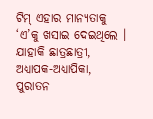ଟିମ୍ ଏହାର ମାନ୍ୟତାକୁ ‘ଏ’କୁ ଖସାଇ ଦେଇଥିଲେ । ଯାହାକି ଛାତ୍ରଛାତ୍ରୀ, ଅଧ୍ୟାପକ-ଅଧ୍ୟାପିକା, ପୁରାତନ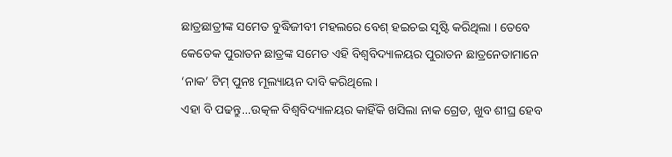ଛାତ୍ରଛାତ୍ରୀଙ୍କ ସମେତ ବୁଦ୍ଧିଜୀବୀ ମହଲରେ ବେଶ୍ ହଇଚଇ ସୃଷ୍ଟି କରିଥିଲା । ତେବେ କେତେକ ପୁରାତନ ଛାତ୍ରଙ୍କ ସମେତ ଏହି ବିଶ୍ବବିଦ୍ୟାଳୟର ପୁରାତନ ଛାତ୍ରନେତାମାନେ ‘ନାକ’ ଟିମ୍ ପୁନଃ ମୂଲ୍ୟାୟନ ଦାବି କରିଥିଲେ ।
ଏହା ବି ପଢନ୍ତୁ...ଉତ୍କଳ ବିଶ୍ବବିଦ୍ୟାଳୟର କାହିଁକି ଖସିଲା ନାକ ଗ୍ରେଡ, ଖୁବ ଶୀଘ୍ର ହେବ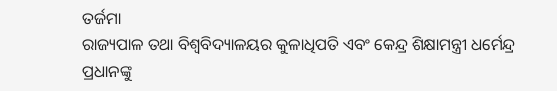ତର୍ଜମା
ରାଜ୍ୟପାଳ ତଥା ବିଶ୍ବବିଦ୍ୟାଳୟର କୁଳାଧିପତି ଏବଂ କେନ୍ଦ୍ର ଶିକ୍ଷାମନ୍ତ୍ରୀ ଧର୍ମେନ୍ଦ୍ର ପ୍ରଧାନଙ୍କୁ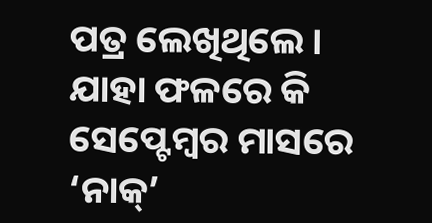ପତ୍ର ଲେଖିଥିଲେ । ଯାହା ଫଳରେ କି ସେପ୍ଟେମ୍ବର ମାସରେ ‘ନାକ୍’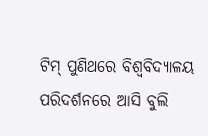ଟିମ୍ ପୁଣିଥରେ ବିଶ୍ବବିଦ୍ୟାଳୟ ପରିଦର୍ଶନରେ ଆସି ବୁଲି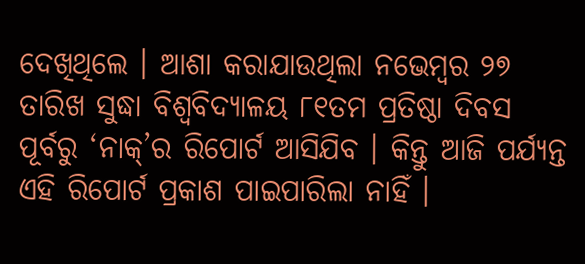ଦେଖିଥିଲେ । ଆଶା କରାଯାଉଥିଲା ନଭେମ୍ବର ୨୭ ତାରିଖ ସୁଦ୍ଧା ବିଶ୍ବବିଦ୍ୟାଳୟ ୮୧ତମ ପ୍ରତିଷ୍ଠା ଦିବସ ପୂର୍ବରୁ ‘ନାକ୍’ର ରିପୋର୍ଟ ଆସିଯିବ । କିନ୍ତୁ ଆଜି ପର୍ଯ୍ୟନ୍ତ ଏହି ରିପୋର୍ଟ ପ୍ରକାଶ ପାଇପାରିଲା ନାହିଁ ।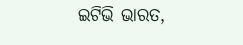ଇଟିଭି ଭାରତ,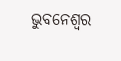ଭୁବନେଶ୍ବର